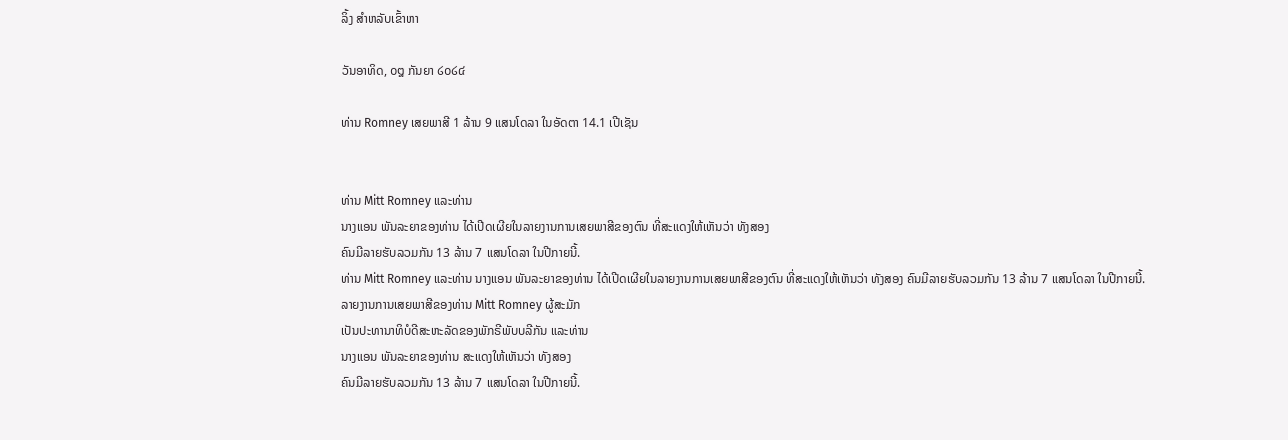ລິ້ງ ສຳຫລັບເຂົ້າຫາ

ວັນອາທິດ, ໐໘ ກັນຍາ ໒໐໒໔

ທ່ານ Romney ເສຍພາສີ 1 ລ້ານ 9 ແສນໂດລາ ໃນອັດຕາ 14.1 ເປີເຊັນ


ທ່ານ Mitt Romney ແລະທ່ານ
ນາງແອນ ພັນລະຍາຂອງທ່ານ ໄດ້ເປີດເຜີຍໃນລາຍງານການເສຍພາສີຂອງຕົນ ທີ່ສະແດງໃຫ້ເຫັນວ່າ ທັງສອງ
ຄົນມີລາຍຮັບລວມກັນ 13 ລ້ານ 7 ແສນໂດລາ ໃນປີກາຍນີ້.
ທ່ານ Mitt Romney ແລະທ່ານ ນາງແອນ ພັນລະຍາຂອງທ່ານ ໄດ້ເປີດເຜີຍໃນລາຍງານການເສຍພາສີຂອງຕົນ ທີ່ສະແດງໃຫ້ເຫັນວ່າ ທັງສອງ ຄົນມີລາຍຮັບລວມກັນ 13 ລ້ານ 7 ແສນໂດລາ ໃນປີກາຍນີ້.
ລາຍງານການເສຍພາສີຂອງທ່ານ Mitt Romney ຜູ້ສະມັກ
ເປັນປະທານາທິບໍດີສະຫະລັດຂອງພັກຣີພັບບລີກັນ ແລະທ່ານ
ນາງແອນ ພັນລະຍາຂອງທ່ານ ສະແດງໃຫ້ເຫັນວ່າ ທັງສອງ
ຄົນມີລາຍຮັບລວມກັນ 13 ລ້ານ 7 ແສນໂດລາ ໃນປີກາຍນີ້.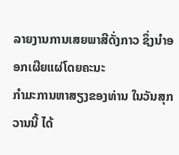ລາຍງານການເສຍພາສີດັ່ງກາວ ຊຶ່ງນຳອອກເຜີຍແຜ່ໂດຍຄະນະ
ກໍາມະການຫາສຽງຂອງທ່ານ ໃນວັນສຸກວານນີ້ ໄດ້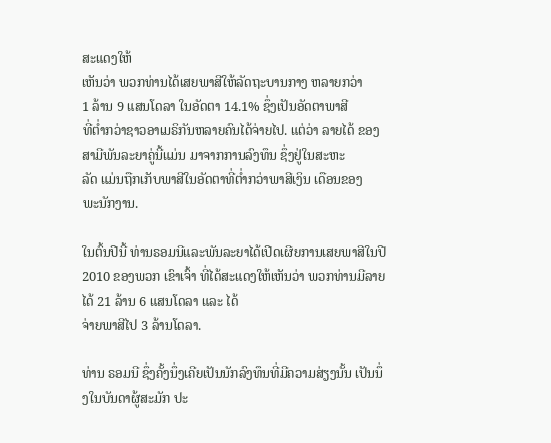ສະແດງໃຫ້
ເຫັນວ່າ ພວກທ່ານໄດ້ເສຍພາສີໃຫ້ລັດຖະບານກາງ ຫລາຍກວ່າ
1 ລ້ານ 9 ແສນໂດລາ ໃນອັດຕາ 14.1% ຊຶ່ງເປັນອັດຕາພາສີ
ທີ່ຕໍ່າກວ່າຊາວອາເມຣິກັນຫລາຍຄົນໄດ້ຈ່າຍໄປ. ແຕ່ວ່າ ລາຍໄດ້ ຂອງສາມີພັນລະຍາຄູ່ນີ້ແມ່ນ ມາຈາກການລົງທຶນ ຊຶ່ງຢູ່ໃນສະຫະ
ລັດ ແມ່ນຖືກເກັບພາສີໃນອັດຕາທີ່ຕໍ່າກວ່າພາສີເງິນ ເດືອນຂອງ
ພະນັກງານ.

ໃນຕົ້ນປີນີ້ ທ່ານຣອມນີແລະພັນລະຍາໄດ້ເປີດເຜີຍການເສຍພາສີໃນປີ 2010 ຂອງພວກ ເຂົາເຈົ້າ ທີ່ໄດ້ສະແດງໃຫ້ເຫັນວ່າ ພວກທ່ານມີລາຍໄດ້ 21 ລ້ານ 6 ແສນໂດລາ ແລະ ໄດ້
ຈ່າຍພາສີໄປ 3 ລ້ານໂດລາ.

ທ່ານ ຣອມນີ ຊຶ່ງຄັ້ງນຶ່ງເຄີຍເປັນນັກລົງທຶນທີ່ມີຄວາມສ່ຽງນັ້ນ ເປັນນຶ່ງໃນບັນດາຜູ້ສະມັກ ປະ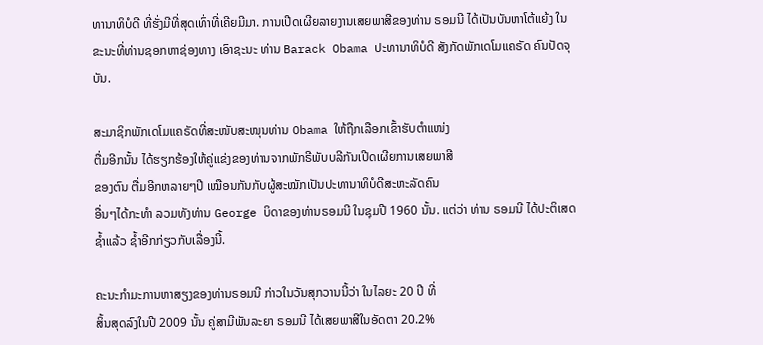ທານາທິບໍດີ ທີ່ຮັ່ງມີທີ່ສຸດເທົ່າທີ່ເຄີຍມີມາ. ການເປີດເຜີຍລາຍງານເສຍພາສີຂອງທ່ານ ຣອມນີ ໄດ້ເປັນບັນຫາໂຕ້ແຍ້ງ ໃນຂະນະທີ່ທ່ານຊອກຫາຊ່ອງທາງ ເອົາຊະນະ ທ່ານ Barack Obama ປະທານາທິບໍດີ ສັງກັດພັກເດໂມແຄຣັດ ຄົນປັດຈຸບັນ.

ສະມາຊິກພັກເດໂມແຄຣັດທີ່ສະໜັບສະໜຸນທ່ານ Obama ໃຫ້ຖືກເລືອກເຂົ້າຮັບຕຳແໜ່ງ
ຕື່ມອີກນັ້ນ ໄດ້ຮຽກຮ້ອງໃຫ້ຄູ່ແຂ່ງຂອງທ່ານຈາກພັກຣີພັບບລີກັນເປີດເຜີຍການເສຍພາສີ
ຂອງຕົນ ຕື່ມອີກຫລາຍໆປີ ເໝືອນກັນກັບຜູ້ສະໝັກເປັນປະທານາທິບໍດີສະຫະລັດຄົນ
ອື່ນໆໄດ້ກະທໍາ ລວມທັງທ່ານ George ບິດາຂອງທ່ານຣອມນີ ໃນຊຸມປີ 1960 ນັ້ນ. ແຕ່ວ່າ ທ່ານ ຣອມນີ ໄດ້ປະຕິເສດ ຊໍ້າແລ້ວ ຊໍ້າອີກກ່ຽວກັບເລື່ອງນີ້.

ຄະນະກໍາມະການຫາສຽງຂອງທ່ານຣອມນີ ກ່າວໃນວັນສຸກວານນີ້ວ່າ ໃນໄລຍະ 20 ປີ ທີ່
ສິ້ນສຸດລົງໃນປີ 2009 ນັ້ນ ຄູ່ສາມີພັນລະຍາ ຣອມນີ ໄດ້ເສຍພາສີໃນອັດຕາ 20.2%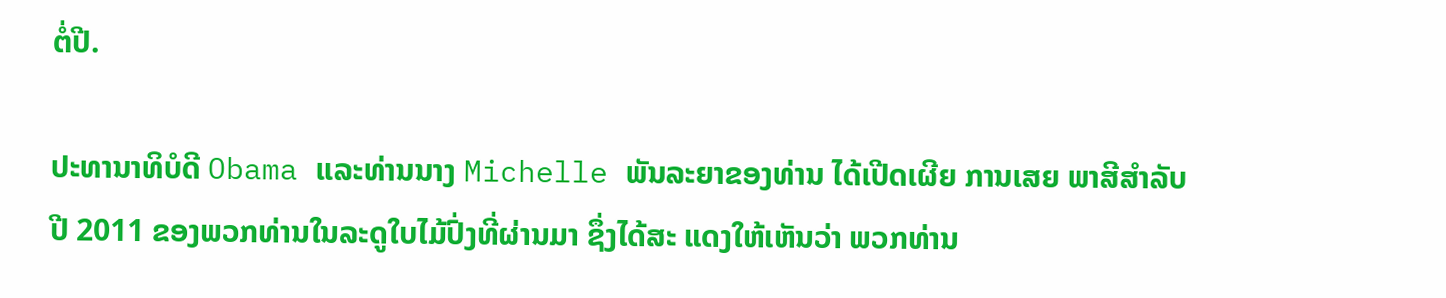ຕໍ່ປີ.

ປະທານາທິບໍດີ Obama ແລະທ່ານນາງ Michelle ພັນລະຍາຂອງທ່ານ ໄດ້ເປີດເຜີຍ ການເສຍ ພາສີສໍາລັບປີ 2011 ຂອງພວກທ່ານໃນລະດູໃບໄມ້ປົ່ງທີ່ຜ່ານມາ ຊຶ່ງໄດ້ສະ ແດງໃຫ້ເຫັນວ່າ ພວກທ່ານ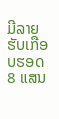ມີລາຍຮັບເກືອບຮອດ 8 ແສນ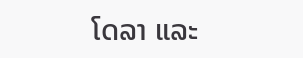ໂດລາ ແລະ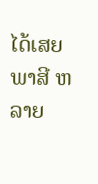ໄດ້ເສຍພາສີ ຫລາຍ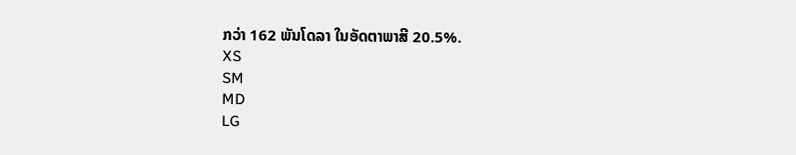ກວ່າ 162 ພັນໂດລາ ໃນອັດຕາພາສີ 20.5%.
XS
SM
MD
LG